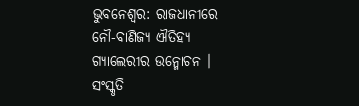ଭୁବନେଶ୍ବର: ରାଜଧାନୀରେ ନୌ-ବାଣିଜ୍ୟ ଐତିହ୍ୟ ଗ୍ୟାଲେରୀର ଉନ୍ମୋଚନ । ସଂସ୍କୃତି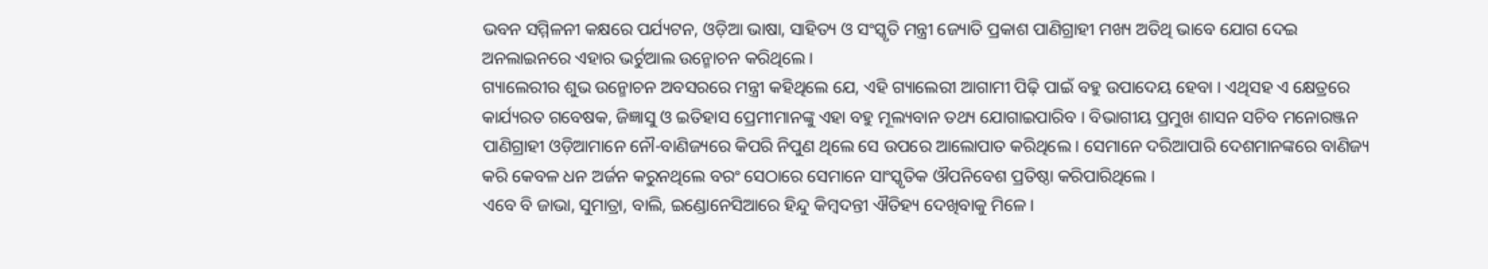ଭବନ ସମ୍ମିଳନୀ କକ୍ଷରେ ପର୍ଯ୍ୟଟନ, ଓଡ଼ିଆ ଭାଷା, ସାହିତ୍ୟ ଓ ସଂସ୍କୃତି ମନ୍ତ୍ରୀ ଜ୍ୟୋତି ପ୍ରକାଶ ପାଣିଗ୍ରାହୀ ମଖ୍ୟ ଅତିଥି ଭାବେ ଯୋଗ ଦେଇ ଅନଲାଇନରେ ଏହାର ଭର୍ଚୁଆଲ ଉନ୍ମୋଚନ କରିଥିଲେ ।
ଗ୍ୟାଲେରୀର ଶୁଭ ଉନ୍ମୋଚନ ଅବସରରେ ମନ୍ତ୍ରୀ କହିଥିଲେ ଯେ, ଏହି ଗ୍ୟାଲେରୀ ଆଗାମୀ ପିଢ଼ି ପାଇଁ ବହୁ ଉପାଦେୟ ହେବା । ଏଥିସହ ଏ କ୍ଷେତ୍ରରେ କାର୍ଯ୍ୟରତ ଗବେଷକ, ଜିଜ୍ଞାସୁ ଓ ଇତିହାସ ପ୍ରେମୀମାନଙ୍କୁ ଏହା ବହୁ ମୂଲ୍ୟବାନ ତଥ୍ୟ ଯୋଗାଇପାରିବ । ବିଭାଗୀୟ ପ୍ରମୁଖ ଶାସନ ସଚିବ ମନୋରଞ୍ଜନ ପାଣିଗ୍ରାହୀ ଓଡ଼ିଆମାନେ ନୌ-ବାଣିଜ୍ୟରେ କିପରି ନିପୁଣ ଥିଲେ ସେ ଉପରେ ଆଲୋପାତ କରିଥିଲେ । ସେମାନେ ଦରିଆପାରି ଦେଶମାନଙ୍କରେ ବାଣିଜ୍ୟ କରି କେବଳ ଧନ ଅର୍ଜନ କରୁନଥିଲେ ବରଂ ସେଠାରେ ସେମାନେ ସାଂସ୍କୃତିକ ଔପନିବେଶ ପ୍ରତିଷ୍ଠା କରିପାରିଥିଲେ ।
ଏବେ ବି ଜାଭା, ସୁମାତ୍ରା, ବାଲି, ଇଣ୍ଡୋନେସିଆରେ ହିନ୍ଦୁ କିମ୍ବଦନ୍ତୀ ଐତିହ୍ୟ ଦେଖିବାକୁ ମିଳେ ।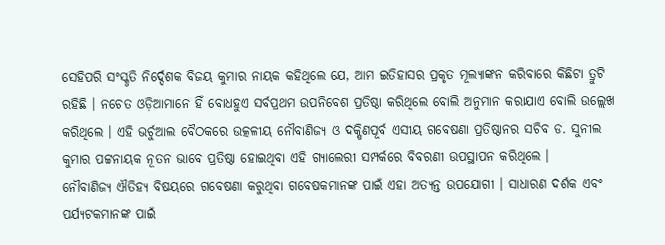ସେହିପରି ସଂସ୍କୃତି ନିର୍ଦ୍ଦେଶକ ବିଜୟ କୁମାର ନାୟକ କହିଥିଲେ ଯେ, ଆମ ଇତିହାସର ପ୍ରକୃତ ମୂଲ୍ୟାଙ୍କନ କରିବାରେ କିଛିଟା ତ୍ରୁଟି ରହିଛି । ନଚେତ ଓଡ଼ିଆମାନେ ହିଁ ବୋଧହୁଏ ସର୍ବପ୍ରଥମ ଉପନିବେଶ ପ୍ରତିଷ୍ଠା କରିଥିଲେ ବୋଲି ଅନୁମାନ କରାଯାଏ ବୋଲି ଉଲ୍ଲେଖ କରିଥିଲେ । ଏହି ଭର୍ଚୁଆଲ ବୈଠକରେ ଉତ୍କଳୀୟ ନୌବାଣିଜ୍ୟ ଓ ଦକ୍ଷିଣପୂର୍ବ ଏସୀୟ ଗବେଷଣା ପ୍ରତିଷ୍ଠାନର ସଚିବ ଡ. ସୁନୀଲ କୁମାର ପଟ୍ଟନାୟକ ନୂତନ ଭାବେ ପ୍ରତିଷ୍ଠା ହୋଇଥିବା ଏହି ଗ୍ୟାଲେରୀ ସମ୍ପର୍କରେ ବିବରଣୀ ଉପସ୍ଥାପନ କରିଥିଲେ ।
ନୌବାଣିଜ୍ୟ ଐତିହ୍ୟ ବିଷୟରେ ଗବେଷଣା କରୁଥିବା ଗବେଷକମାନଙ୍କ ପାଇଁ ଏହା ଅତ୍ୟନ୍ତ ଉପଯୋଗୀ । ସାଧାରଣ ଦର୍ଶକ ଏବଂ ପର୍ଯ୍ୟଟକମାନଙ୍କ ପାଇଁ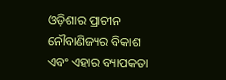ଓଡ଼ିଶାର ପ୍ରାଚୀନ ନୌବାଣିଜ୍ୟର ବିକାଶ ଏବଂ ଏହାର ବ୍ୟାପକତା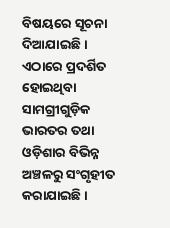ବିଷୟରେ ସୂଚନା ଦିଆଯାଇଛି । ଏଠାରେ ପ୍ରଦର୍ଶିତ ହୋଇଥିବା ସାମଗ୍ରୀଗୁଡ଼ିକ ଭାରତର ତଥା ଓଡ଼ିଶାର ବିଭିନ୍ନ ଅଞ୍ଚଳରୁ ସଂଗୃହୀତ କରାଯାଇଛି ।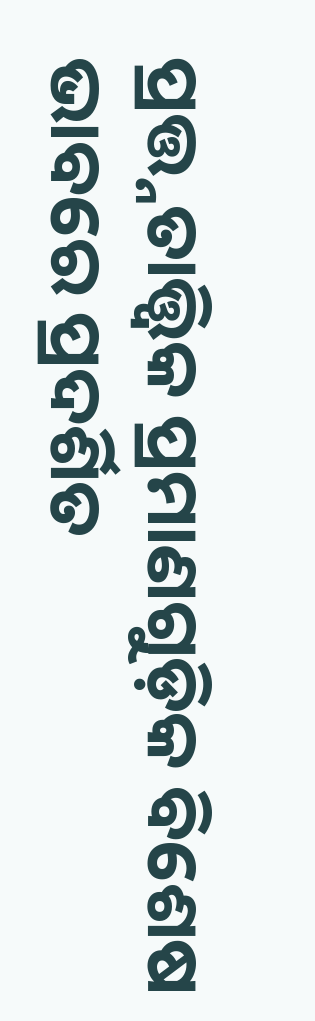ପ୍ରତ୍ତ୍ନତାତ୍ତ୍ବିକ ପ୍ରମାଣଗୁଡ଼ିକ ବିଶେଷ ଭାବରେ ପ୍ରଦର୍ଶିତ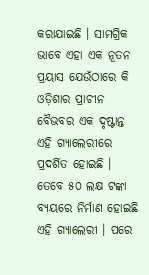କରାଯାଇଛି । ସାମଗ୍ରିକ ଭାବେ ଏହା ଏକ ନୂତନ ପ୍ରୟାସ ଯେଉଁଠାରେ କି ଓଡ଼ିଶାର ପ୍ରାଚୀନ ବୈଭବର ଏକ ଦୃଷ୍ଟାନ୍ତ ଏହି ଗ୍ୟାଲେରୀରେ ପ୍ରଦର୍ଶିତ ହୋଇଛି ।
ତେବେ ୫୦ ଲକ୍ଷ ଟଙ୍କା ବ୍ୟୟରେ ନିର୍ମାଣ ହୋଇଛି ଏହି ଗ୍ୟାଲେରୀ । ପରେ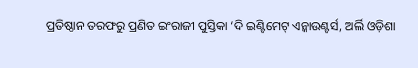ପ୍ରତିଷ୍ଠାନ ତରଫରୁ ପ୍ରଣିତ ଇଂରାଜୀ ପୁସ୍ତିକା ‘ଦି ଇଣ୍ଟିମେଟ୍ ଏନ୍କାଉଣ୍ଟର୍ସ, ଅର୍ଲି ଓଡ଼ିଶା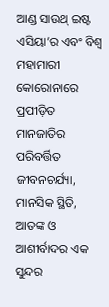ଆଣ୍ଡ ସାଉଥ୍ ଇଷ୍ଟ ଏସିୟା’ର ଏବଂ ବିଶ୍ବ ମହାମାରୀ କୋରୋନାରେ ପ୍ରପୀଡ଼ିତ ମାନଜାତିର ପରିବର୍ତ୍ତିତ ଜୀବନଚର୍ଯ୍ୟା, ମାନସିକ ସ୍ଥିତି, ଆତଙ୍କ ଓ ଆଶୀର୍ବାଦର ଏକ ସୁନ୍ଦର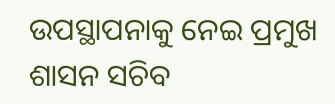ଉପସ୍ଥାପନାକୁ ନେଇ ପ୍ରମୁଖ ଶାସନ ସଚିବ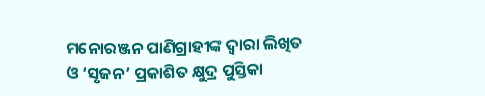ମନୋରଞ୍ଜନ ପାଣିଗ୍ରାହୀଙ୍କ ଦ୍ବାରା ଲିଖିତ ଓ ‘ସୃଜନ’ ପ୍ରକାଶିତ କ୍ଷୁଦ୍ର ପୁସ୍ତିକା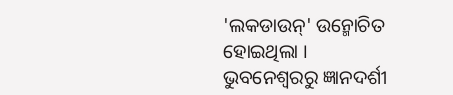'ଲକଡାଉନ୍' ଉନ୍ମୋଚିତ ହୋଇଥିଲା ।
ଭୁବନେଶ୍ବରରୁ ଜ୍ଞାନଦର୍ଶୀ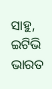ସାହୁ, ଇଟିଭି ଭାରତ